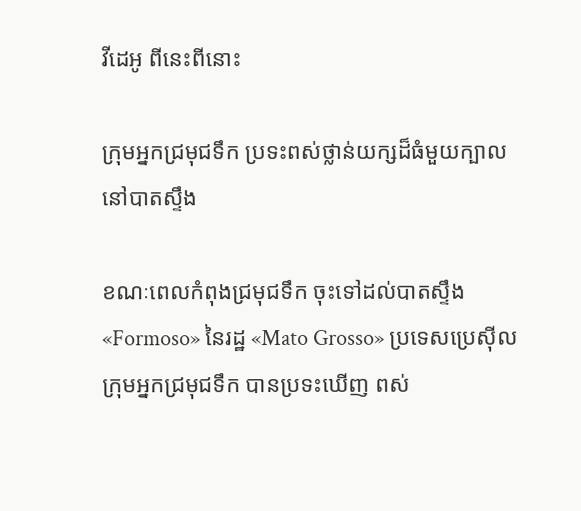វីដេអូ ពីនេះពីនោះ

ក្រុមអ្នកជ្រមុជទឹក ប្រទះពស់ថ្លាន់យក្សដ៏ធំមួយក្បាល នៅបាតស្ទឹង

ខណៈពេលកំពុងជ្រមុជទឹក ចុះទៅដល់បាតស្ទឹង «Formoso» នៃរដ្ឋ «Mato Grosso» ប្រទេសប្រេស៊ីល ក្រុមអ្នកជ្រមុជទឹក បានប្រទះឃើញ ពស់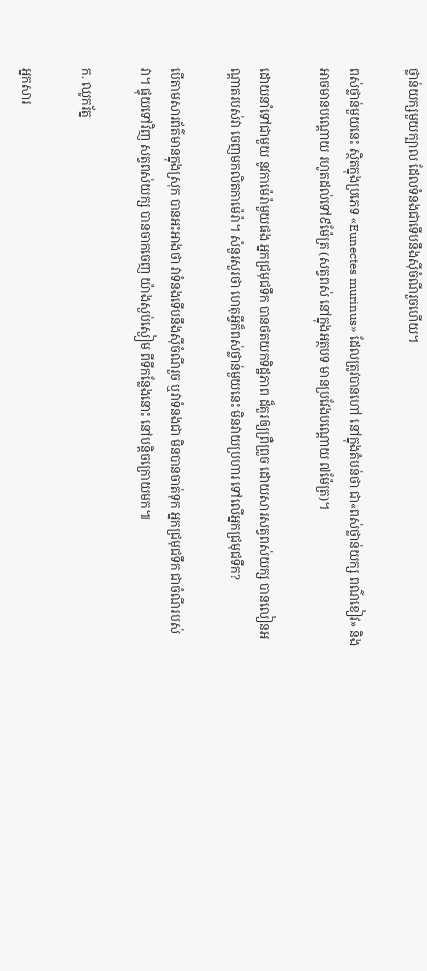ថ្លាន់យក្សមួយក្បាល ដែលទំនងជាទើបនឹងស៊ីចំណីរួចហើយ។

ពស់ថ្លាន់មួយនេះ ស្ថិតក្នុងប្រភេទ «Eunectes murinus» ដែលត្រូវបានហៅ នៅក្នុងតំបន់ថា ជា«ពស់ថ្លាន់យក្ស ពណ៌ខៀវ» និងអាចមានបណ្ដោយ រហូតដល់ទៅ៩ម៉ែត្រ (សត្វពស់ នៅក្នុងអត្ថបទ មានប្រវែងបណ្ដោយ ៧ម៉ែត្រ)។

ដោយនាំទៅជាមួយ នូវកាម៉េរ៉ាមួយផង អ្នកជ្រមុជទឹក បានថតយកទិដ្ឋភាព ដ៏គួរឲ្យព្រឺព្រួច ដោយសារសត្វពស់យក្ស បានលៀនអណ្ដាតរបស់វា ចេញមកលិតកាម៉េរ៉ា។ សំនួរសួរថា ហេតុអ្វីក៏ពស់ថ្លាន់មួយនេះ មិនវាយប្រហារ ទៅលើអ្នកជ្រមុជទឹក?

បើតាមសារព័ត៌មានក្នុងស្រុក បានអះអាងថា វាទំនងទើបនឹងស៊ីចំណីរួច ឬវាទំនងជា មិនបានចាត់ទុក អ្នកជ្រមុជទឹក ជាចំណីរបស់វា។ ផ្ទុយទៅវិញ សត្វពស់យក្ស បានចាកចេញ យ៉ាងស្ងប់ស្ងៀម ពីទីកន្លែងនោះ នៅបន្តិចក្រោយមក៕

ក. ឈូករ័ត្ន

អ្នកសារ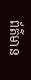ព័ត៌មាន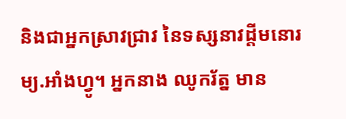និងជាអ្នកស្រាវជ្រាវ នៃទស្សនាវដ្ដីមនោរម្យ.អាំងហ្វូ។ អ្នកនាង ឈូករ័ត្ន មាន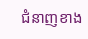ជំនាញខាង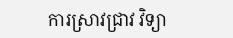ការស្រាវជ្រាវ វិទ្យា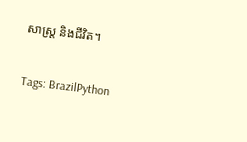សាស្ត្រ និងជីវិត។

Tags: BrazilPython